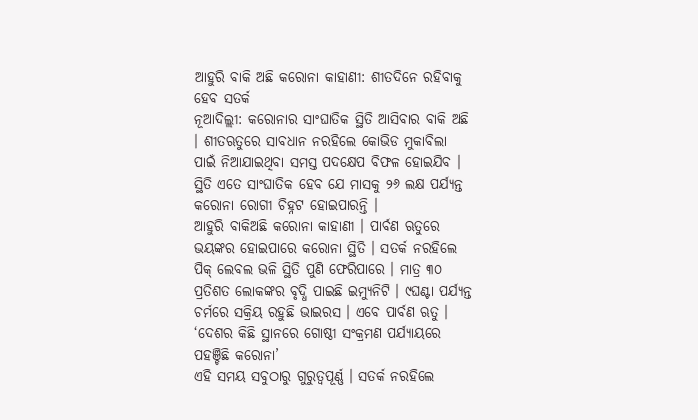ଆହୁରି ବାକି ଅଛି କରୋନା କାହାଣୀ: ଶୀତଦିନେ ରହିବାକୁ ହେବ ସତର୍କ
ନୂଆଦିଲ୍ଲୀ: କରୋନାର ସାଂଘାତିକ ସ୍ଥିତି ଆସିବାର ବାକି ଅଛି । ଶୀତଋତୁରେ ସାବଧାନ ନରହିଲେ କୋଭିଡ ମୁକାବିଲା ପାଇଁ ନିଆଯାଇଥିବା ସମସ୍ତ ପଦକ୍ଷେପ ବିଫଳ ହୋଇଯିବ । ସ୍ଥିତି ଏତେ ସାଂଘାତିକ ହେବ ଯେ ମାସକୁ ୨୬ ଲକ୍ଷ ପର୍ଯ୍ୟନ୍ତ କରୋନା ରୋଗୀ ଚିହ୍ନଟ ହୋଇପାରନ୍ତି ।
ଆହୁରି ବାକିଅଛି କରୋନା କାହାଣୀ । ପାର୍ବଣ ଋତୁରେ ଭୟଙ୍କର ହୋଇପାରେ କରୋନା ସ୍ଥିତି । ସତର୍କ ନରହିଲେ ପିକ୍ ଲେବଲ ଭଳି ସ୍ଥିତି ପୁଣି ଫେରିପାରେ । ମାତ୍ର ୩୦ ପ୍ରତିଶତ ଲୋକଙ୍କର ବୃଦ୍ଧି ପାଇଛି ଇମ୍ୟୁନିଟି । ୯ଘଣ୍ଟା ପର୍ଯ୍ୟନ୍ତ ଚର୍ମରେ ସକ୍ରିୟ ରହୁଛି ଭାଇରସ । ଏବେ ପାର୍ବଣ ଋତୁ ।
‘ଦେଶର କିଛି ସ୍ଥାନରେ ଗୋଷ୍ଠୀ ସଂକ୍ରମଣ ପର୍ଯ୍ୟାୟରେ ପହଞ୍ଚିଛି କରୋନା’
ଏହି ସମୟ ସବୁଠାରୁ ଗୁରୁତ୍ୱପୂର୍ଣ୍ଣ । ସତର୍କ ନରହିଲେ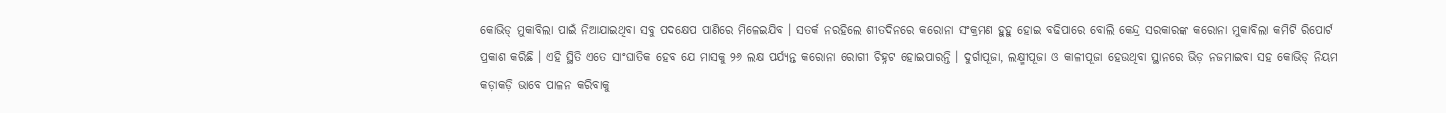କୋଭିଡ୍ ମୁକାବିଲା ପାଇଁ ନିଆଯାଇଥିବା ସବୁ ପଦକ୍ଷେପ ପାଣିରେ ମିଳେଇଯିବ । ସତର୍କ ନରହିଲେ ଶୀତଦିନରେ କରୋନା ସଂକ୍ରମଣ ହୁହୁ ହୋଇ ବଢିପାରେ ବୋଲି କେନ୍ଦ୍ର ସରକାରଙ୍କ କରୋନା ମୁକାବିଲା କମିଟି ରିପୋର୍ଟ ପ୍ରକାଶ କରିଛି । ଏହି ସ୍ଥିତି ଏତେ ସାଂଘାତିକ ହେବ ଯେ ମାସକୁ ୨୬ ଲକ୍ଷ ପର୍ଯ୍ୟନ୍ତ କରୋନା ରୋଗୀ ଚିହ୍ନଟ ହୋଇପାରନ୍ତି । ଦୁର୍ଗାପୂଜା, ଲକ୍ଷ୍ମୀପୂଜା ଓ କାଳୀପୂଜା ହେଉଥିବା ସ୍ଥାନରେ ଭିଡ଼ ନଜମାଇବା ସହ କୋଭିଡ୍ ନିୟମ କଡ଼ାକଡ଼ି ଭାବେ ପାଳନ କରିବାକୁ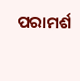ପରାମର୍ଶ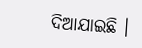ଦିଆଯାଇଛି ।